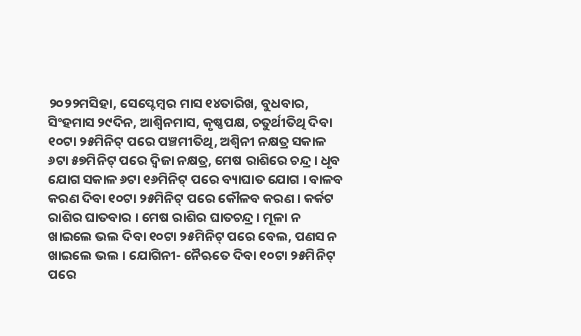୨୦୨୨ମସିହା, ସେପ୍ଟେମ୍ବର ମାସ ୧୪ତାରିଖ, ବୁଧବାର, ସିଂହମାସ ୨୯ଦିନ, ଆଶ୍ଵିନମାସ, କୃଷ୍ଣପକ୍ଷ, ଚତୁର୍ଥୀତିଥି ଦିବା ୧୦ଟା ୨୫ମିନିଟ୍ ପରେ ପଞ୍ଚମୀତିଥି, ଅଶ୍ଵିନୀ ନକ୍ଷତ୍ର ସକାଳ ୬ଟା ୫୭ମିନିଟ୍ ପରେ ଦ୍ଵିଜା ନକ୍ଷତ୍ର, ମେଷ ରାଶିରେ ଚନ୍ଦ୍ର । ଧୃବ ଯୋଗ ସକାଳ ୬ଟା ୧୬ମିନିଟ୍ ପରେ ବ୍ୟାଘାତ ଯୋଗ । ବାଳବ କରଣ ଦିବା ୧୦ଟା ୨୫ମିନିଟ୍ ପରେ କୌଳବ କରଣ । କର୍କଟ ରାଶିର ଘାତବାର । ମେଷ ରାଶିର ଘାତଚନ୍ଦ୍ର । ମୂଳା ନ ଖାଇଲେ ଭଲ ଦିବା ୧୦ଟା ୨୫ମିନିଟ୍ ପରେ ବେଲ, ପଣସ ନ ଖାଇଲେ ଭଲ । ଯୋଗିନୀ- ନୈଋତେ ଦିବା ୧୦ଟା ୨୫ମିନିଟ୍ ପରେ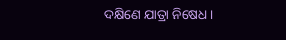ଦକ୍ଷିଣେ ଯାତ୍ରା ନିଷେଧ ।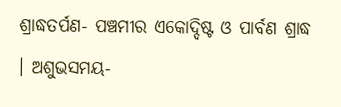ଶ୍ରାଦ୍ଧତର୍ପଣ- ପଞ୍ଚମୀର ଏକୋଦ୍ଦିଷ୍ଟ ଓ ପାର୍ବଣ ଶ୍ରାଦ୍ଧ । ଅଶୁଭସମୟ-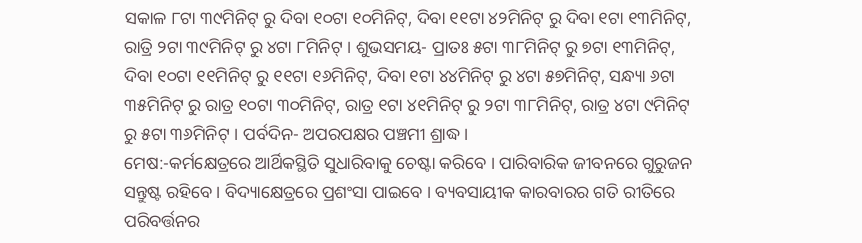ସକାଳ ୮ଟା ୩୯ମିନିଟ୍ ରୁ ଦିବା ୧୦ଟା ୧୦ମିନିଟ୍, ଦିବା ୧୧ଟା ୪୨ମିନିଟ୍ ରୁ ଦିବା ୧ଟା ୧୩ମିନିଟ୍, ରାତ୍ରି ୨ଟା ୩୯ମିନିଟ୍ ରୁ ୪ଟା ୮ମିନିଟ୍ । ଶୁଭସମୟ- ପ୍ରାତଃ ୫ଟା ୩୮ମିନିଟ୍ ରୁ ୭ଟା ୧୩ମିନିଟ୍, ଦିବା ୧୦ଟା ୧୧ମିନିଟ୍ ରୁ ୧୧ଟା ୧୬ମିନିଟ୍, ଦିବା ୧ଟା ୪୪ମିନିଟ୍ ରୁ ୪ଟା ୫୭ମିନିଟ୍, ସନ୍ଧ୍ୟା ୬ଟା ୩୫ମିନିଟ୍ ରୁ ରାତ୍ର ୧୦ଟା ୩୦ମିନିଟ୍, ରାତ୍ର ୧ଟା ୪୧ମିନିଟ୍ ରୁ ୨ଟା ୩୮ମିନିଟ୍, ରାତ୍ର ୪ଟା ୯ମିନିଟ୍ ରୁ ୫ଟା ୩୬ମିନିଟ୍ । ପର୍ବଦିନ- ଅପରପକ୍ଷର ପଞ୍ଚମୀ ଶ୍ରାଦ୍ଧ ।
ମେଷ:-କର୍ମକ୍ଷେତ୍ରରେ ଆର୍ଥିକସ୍ଥିତି ସୁଧାରିବାକୁ ଚେଷ୍ଟା କରିବେ । ପାରିବାରିକ ଜୀବନରେ ଗୁରୁଜନ ସନ୍ତୁଷ୍ଟ ରହିବେ । ବିଦ୍ୟାକ୍ଷେତ୍ରରେ ପ୍ରଶଂସା ପାଇବେ । ବ୍ୟବସାୟୀକ କାରବାରର ଗତି ରୀତିରେ ପରିବର୍ତ୍ତନର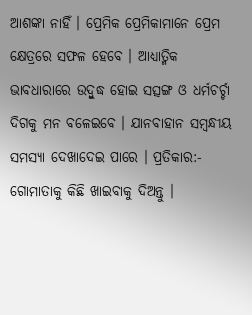ଆଶଙ୍କା ନାହିଁ । ପ୍ରେମିକ ପ୍ରେମିକାମାନେ ପ୍ରେମ କ୍ଷେତ୍ରରେ ସଫଳ ହେବେ । ଆଧ୍ୟାତ୍ମିକ ଭାବଧାରାରେ ଉଦ୍ବୁଦ୍ଧ ହୋଇ ସତ୍ସଙ୍ଗ ଓ ଧର୍ମଚର୍ଚ୍ଚା ଦିଗକୁ ମନ ବଳେଇବେ । ଯାନବାହାନ ସମ୍ବନ୍ଧୀୟ ସମସ୍ୟା ଦେଖାଦେଇ ପାରେ । ପ୍ରତିକାର:- ଗୋମାତାକୁ କିଛି ଖାଇବାକୁ ଦିଅନ୍ତୁ ।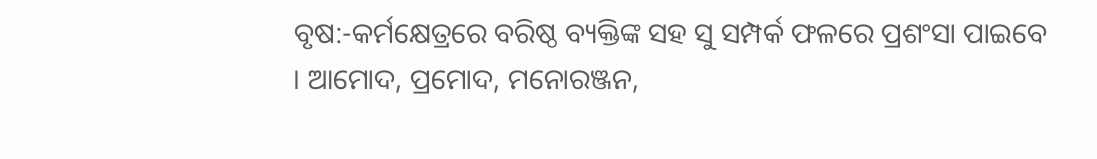ବୃଷ:-କର୍ମକ୍ଷେତ୍ରରେ ବରିଷ୍ଠ ବ୍ୟକ୍ତିଙ୍କ ସହ ସୁ ସମ୍ପର୍କ ଫଳରେ ପ୍ରଶଂସା ପାଇବେ । ଆମୋଦ, ପ୍ରମୋଦ, ମନୋରଞ୍ଜନ,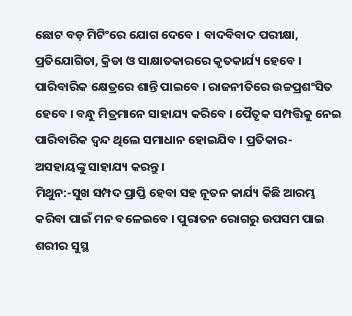ଛୋଟ ବଡ଼ ମିଟିଂରେ ଯୋଗ ଦେବେ । ବାଦବିବାଦ ପରୀକ୍ଷା, ପ୍ରତିଯୋଗିତା, କ୍ରିଡା ଓ ସାକ୍ଷାତକାରରେ କୃତକାର୍ଯ୍ୟ ହେବେ । ପାରିବାରିକ କ୍ଷେତ୍ରରେ ଶାନ୍ତି ପାଇବେ । ରାଜନୀତିରେ ଉଚ୍ଚପ୍ରଶଂସିତ ହେବେ । ବନ୍ଧୁ ମିତ୍ରମାନେ ସାହାଯ୍ୟ କରିବେ । ପୈତୃକ ସମ୍ପତ୍ତିକୁ ନେଇ ପାରିବାରିକ ଦ୍ୱନ୍ଦ ଥିଲେ ସମାଧାନ ହୋଇଯିବ । ପ୍ରତିକାର- ଅସହାୟଙ୍କୁ ସାହାଯ୍ୟ କରନ୍ତୁ ।
ମିଥୁନ:-ସୁଖ ସମ୍ପଦ ପ୍ରାପ୍ତି ହେବା ସହ ନୂତନ କାର୍ଯ୍ୟ କିଛି ଆରମ୍ଭ କରିବା ପାଇଁ ମନ ବଳେଇବେ । ପୁରାତନ ରୋଗରୁ ଉପସମ ପାଇ ଶରୀର ସୁସ୍ଥ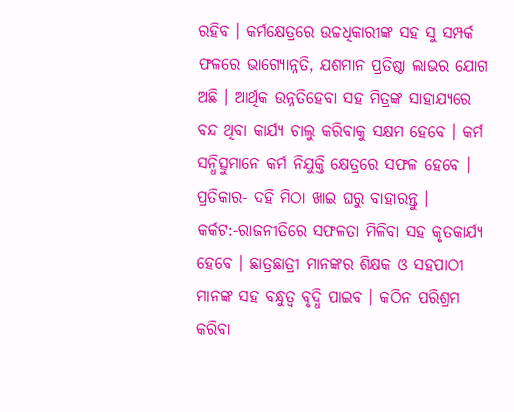ରହିବ । କର୍ମକ୍ଷେତ୍ରରେ ଉଚ୍ଚଧିକାରୀଙ୍କ ସହ ସୁ ସମ୍ପର୍କ ଫଳରେ ଭାଗ୍ୟୋନ୍ନତି, ଯଶମାନ ପ୍ରତିଷ୍ଠା ଲାଭର ଯୋଗ ଅଛି । ଆର୍ଥିକ ଉନ୍ନତିହେବା ସହ ମିତ୍ରଙ୍କ ସାହାଯ୍ୟରେ ବନ୍ଦ ଥିବା କାର୍ଯ୍ୟ ଚାଲୁ କରିବାକୁ ସକ୍ଷମ ହେବେ । କର୍ମ ସନ୍ଧିତ୍ସୁମାନେ କର୍ମ ନିଯୁକ୍ତି କ୍ଷେତ୍ରରେ ସଫଳ ହେବେ । ପ୍ରତିକାର- ଦହି ମିଠା ଖାଇ ଘରୁ ବାହାରନ୍ତୁ ।
କର୍କଟ:-ରାଜନୀତିରେ ସଫଳତା ମିଳିବା ସହ କୃତକାର୍ଯ୍ୟ ହେବେ । ଛାତ୍ରଛାତ୍ରୀ ମାନଙ୍କର ଶିକ୍ଷକ ଓ ସହପାଠୀ ମାନଙ୍କ ସହ ବନ୍ଧୁତ୍ଵ ବୃଦ୍ଧି ପାଇବ । କଠିନ ପରିଶ୍ରମ କରିବା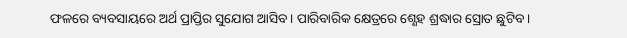ଫଳରେ ବ୍ୟବସାୟରେ ଅର୍ଥ ପ୍ରାପ୍ତିର ସୁଯୋଗ ଆସିବ । ପାରିବାରିକ କ୍ଷେତ୍ରରେ ଶ୍ଣେହ ଶ୍ରଦ୍ଧାର ସ୍ରୋତ ଛୁଟିବ ।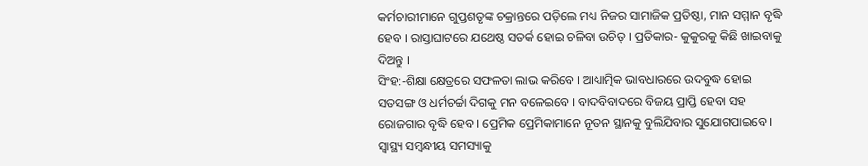କର୍ମଚାରୀମାନେ ଗୁପ୍ତଶତୃଙ୍କ ଚକ୍ରାନ୍ତରେ ପଡ଼ିଲେ ମଧ୍ୟ ନିଜର ସାମାଜିକ ପ୍ରତିଷ୍ଠା, ମାନ ସମ୍ମାନ ବୃଦ୍ଧି ହେବ । ରାସ୍ତାଘାଟରେ ଯଥେଷ୍ଠ ସତର୍କ ହୋଇ ଚଳିବା ଉଚିତ୍ । ପ୍ରତିକାର- କୁକୁରକୁ କିଛି ଖାଇବାକୁ ଦିଅନ୍ତୁ ।
ସିଂହ:-ଶିକ୍ଷା କ୍ଷେତ୍ରରେ ସଫଳତା ଲାଭ କରିବେ । ଆଧ୍ୟାତ୍ମିକ ଭାବଧାରରେ ଉଦବୁଦ୍ଧ ହୋଇ ସତସଙ୍ଗ ଓ ଧର୍ମଚର୍ଚ୍ଚା ଦିଗକୁ ମନ ବଳେଇବେ । ବାଦବିବାଦରେ ବିଜୟ ପ୍ରାପ୍ତି ହେବା ସହ ରୋଜଗାର ବୃଦ୍ଧି ହେବ । ପ୍ରେମିକ ପ୍ରେମିକାମାନେ ନୂତନ ସ୍ଥାନକୁ ବୁଲିଯିବାର ସୁଯୋଗପାଇବେ । ସ୍ୱାସ୍ଥ୍ୟ ସମ୍ବନ୍ଧୀୟ ସମସ୍ୟାକୁ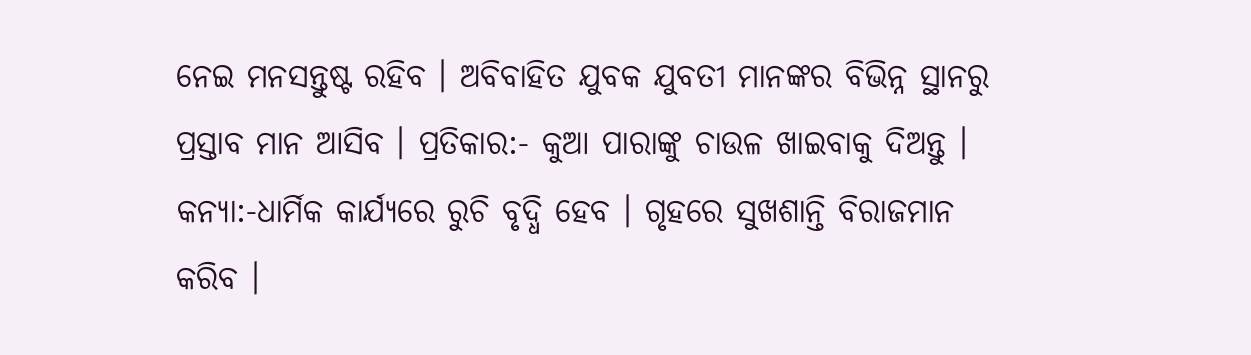ନେଇ ମନସନ୍ତୁଷ୍ଟ ରହିବ । ଅବିବାହିତ ଯୁବକ ଯୁବତୀ ମାନଙ୍କର ବିଭିନ୍ନ ସ୍ଥାନରୁ ପ୍ରସ୍ତାବ ମାନ ଆସିବ । ପ୍ରତିକାର:- କୁଆ ପାରାଙ୍କୁ ଚାଉଳ ଖାଇବାକୁ ଦିଅନ୍ତୁ ।
କନ୍ୟା:-ଧାର୍ମିକ କାର୍ଯ୍ୟରେ ରୁଚି ବୃଦ୍ଧି ହେବ । ଗୃହରେ ସୁଖଶାନ୍ତି ବିରାଜମାନ କରିବ ।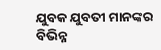ଯୁବକ ଯୁବତୀ ମାନଙ୍କର ବିଭିନ୍ନ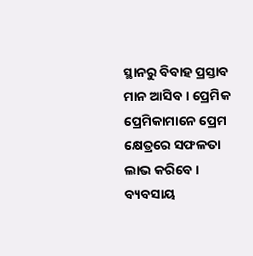ସ୍ଥାନରୁ ବିବାହ ପ୍ରସ୍ତାବ ମାନ ଆସିବ । ପ୍ରେମିକ ପ୍ରେମିକାମାନେ ପ୍ରେମ କ୍ଷେତ୍ରରେ ସଫଳତା ଲାଭ କରିବେ । ବ୍ୟବସାୟ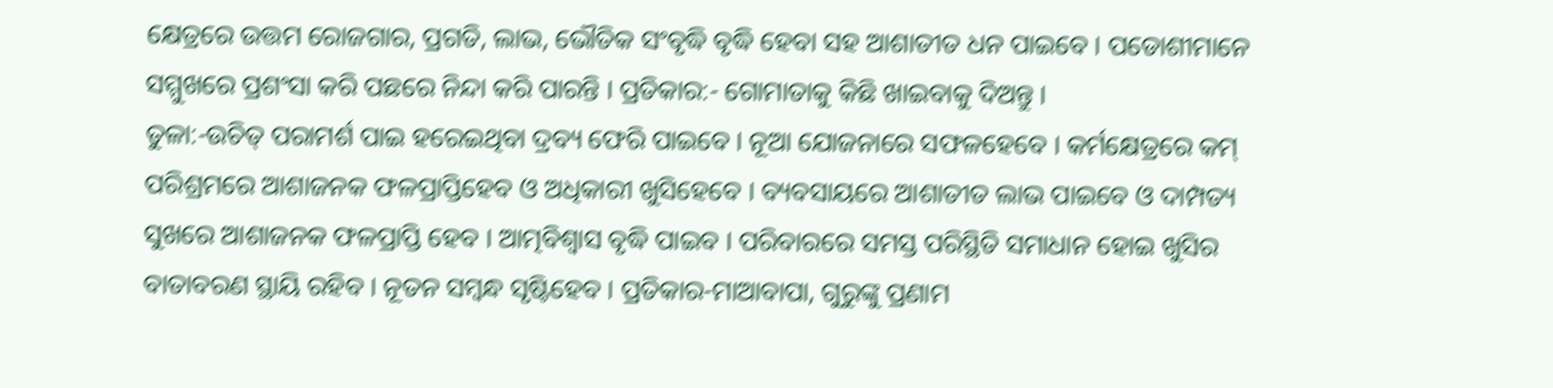କ୍ଷେତ୍ରରେ ଉତ୍ତମ ରୋଜଗାର, ପ୍ରଗତି, ଲାଭ, ଭୌତିକ ସଂବୃଦ୍ଧି ବୃଦ୍ଧି ହେବା ସହ ଆଶାତୀତ ଧନ ପାଇବେ । ପଡୋଶୀମାନେ ସମ୍ମୁଖରେ ପ୍ରଶଂସା କରି ପଛରେ ନିନ୍ଦା କରି ପାରନ୍ତି । ପ୍ରତିକାର:- ଗୋମାତାକୁ କିଛି ଖାଇବାକୁ ଦିଅନ୍ତୁ ।
ତୁଳା:-ଉଚିତ୍ ପରାମର୍ଶ ପାଇ ହରେଇଥିବା ଦ୍ରବ୍ୟ ଫେରି ପାଇବେ । ନୂଆ ଯୋଜନାରେ ସଫଳହେବେ । କର୍ମକ୍ଷେତ୍ରରେ କମ୍ ପରିଶ୍ରମରେ ଆଶାଜନକ ଫଳପ୍ରାପ୍ତିହେବ ଓ ଅଧିକାରୀ ଖୁସିହେବେ । ବ୍ୟବସାୟରେ ଆଶାତୀତ ଲାଭ ପାଇବେ ଓ ଦାମ୍ପତ୍ୟ ସୁଖରେ ଆଶାଜନକ ଫଳପ୍ରାପ୍ତି ହେବ । ଆତ୍ମବିଶ୍ୱାସ ବୃଦ୍ଧି ପାଇବ । ପରିବାରରେ ସମସ୍ତ ପରିସ୍ଥିତି ସମାଧାନ ହୋଇ ଖୁସିର ବାତାବରଣ ସ୍ଥାୟି ରହିବ । ନୂତନ ସମ୍ବନ୍ଧ ସୃଷ୍ଟିହେବ । ପ୍ରତିକାର-ମାଆବାପା, ଗୁରୁଙ୍କୁ ପ୍ରଣାମ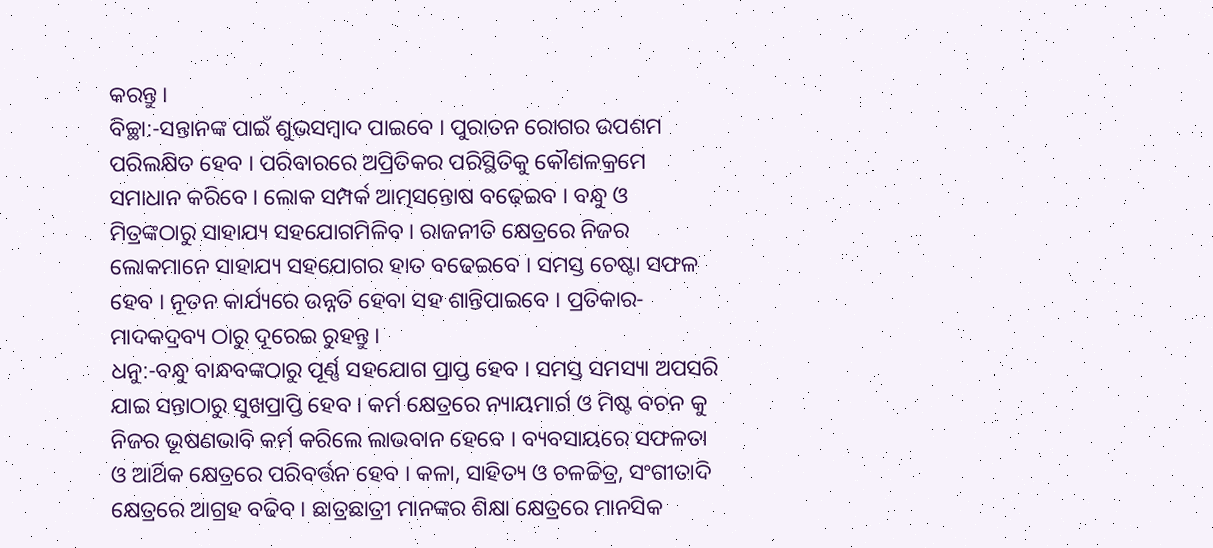କରନ୍ତୁ ।
ବିଚ୍ଛା:-ସନ୍ତାନଙ୍କ ପାଇଁ ଶୁଭସମ୍ବାଦ ପାଇବେ । ପୁରାତନ ରୋଗର ଉପଶମ ପରିଲକ୍ଷିତ ହେବ । ପରିବାରରେ ଅପ୍ରିତିକର ପରିସ୍ଥିତିକୁ କୌଶଳକ୍ରମେ ସମାଧାନ କରିବେ । ଲୋକ ସମ୍ପର୍କ ଆତ୍ମସନ୍ତୋଷ ବଢ଼େଇବ । ବନ୍ଧୁ ଓ ମିତ୍ରଙ୍କଠାରୁ ସାହାଯ୍ୟ ସହଯୋଗମିଳିବ । ରାଜନୀତି କ୍ଷେତ୍ରରେ ନିଜର ଲୋକମାନେ ସାହାଯ୍ୟ ସହଯୋଗର ହାତ ବଢେଇବେ । ସମସ୍ତ ଚେଷ୍ଟା ସଫଳ ହେବ । ନୂତନ କାର୍ଯ୍ୟରେ ଉନ୍ନତି ହେବା ସହ ଶାନ୍ତିପାଇବେ । ପ୍ରତିକାର-ମାଦକଦ୍ରବ୍ୟ ଠାରୁ ଦୂରେଇ ରୁହନ୍ତୁ ।
ଧନୁ:-ବନ୍ଧୁ ବାନ୍ଧବଙ୍କଠାରୁ ପୂର୍ଣ୍ଣ ସହଯୋଗ ପ୍ରାପ୍ତ ହେବ । ସମସ୍ତ ସମସ୍ୟା ଅପସରି ଯାଇ ସନ୍ତାଠାରୁ ସୁଖପ୍ରାପ୍ତି ହେବ । କର୍ମ କ୍ଷେତ୍ରରେ ନ୍ୟାୟମାର୍ଗ ଓ ମିଷ୍ଟ ବଚନ କୁ ନିଜର ଭୂଷଣଭାବି କର୍ମ କରିଲେ ଲାଭବାନ ହେବେ । ବ୍ୟବସାୟରେ ସଫଳତା ଓ ଆର୍ଥିକ କ୍ଷେତ୍ରରେ ପରିବର୍ତ୍ତନ ହେବ । କଳା, ସାହିତ୍ୟ ଓ ଚଳଚ୍ଚିତ୍ର, ସଂଗୀତାଦି କ୍ଷେତ୍ରରେ ଆଗ୍ରହ ବଢିବ । ଛାତ୍ରଛାତ୍ରୀ ମାନଙ୍କର ଶିକ୍ଷା କ୍ଷେତ୍ରରେ ମାନସିକ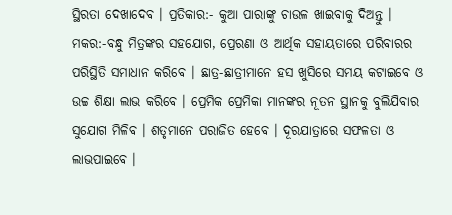ସ୍ଥିରତା ଦେଖାଦେବ । ପ୍ରତିକାର:- କୁଆ ପାରାଙ୍କୁ ଚାଉଳ ଖାଇବାକୁ ଦିଅନ୍ତୁ ।
ମକର:-ବନ୍ଧୁ ମିତ୍ରଙ୍କର ସହଯୋଗ, ପ୍ରେରଣା ଓ ଆର୍ଥିକ ସହାୟତାରେ ପରିବାରର ପରିସ୍ଥିତି ସମାଧାନ କରିବେ । ଛାତ୍ର-ଛାତ୍ରୀମାନେ ହସ ଖୁସିରେ ସମୟ କଟାଇବେ ଓ ଉଚ୍ଚ ଶିକ୍ଷା ଲାଭ କରିବେ । ପ୍ରେମିକ ପ୍ରେମିକା ମାନଙ୍କର ନୂତନ ସ୍ଥାନକୁ ବୁଲିଯିବାର ସୁଯୋଗ ମିଳିବ । ଶତୃମାନେ ପରାଜିତ ହେବେ । ଦୂରଯାତ୍ରାରେ ସଫଳତା ଓ ଲାଭପାଇବେ ।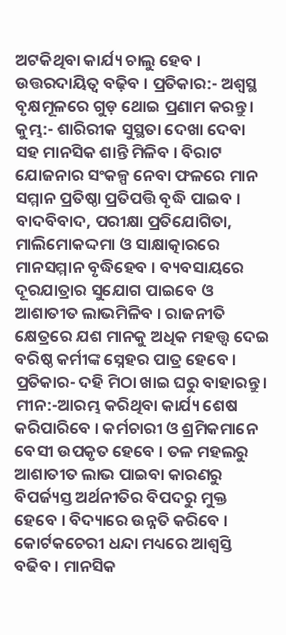ଅଟକିଥିବା କାର୍ଯ୍ୟ ଚାଲୁ ହେବ । ଉତ୍ତରଦାୟିତ୍ୱ ବଢ଼ିବ । ପ୍ରତିକାର:- ଅଶ୍ୱସ୍ଥ ବୃକ୍ଷମୂଳରେ ଗୁଡ଼ ଥୋଇ ପ୍ରଣାମ କରନ୍ତୁ ।
କୁମ୍ଭ:- ଶାରିରୀକ ସୁସ୍ଥତା ଦେଖା ଦେବା ସହ ମାନସିକ ଶାନ୍ତି ମିଳିବ । ବିରାଟ ଯୋଜନାର ସଂକଳ୍ପ ନେବା ଫଳରେ ମାନ ସମ୍ମାନ ପ୍ରତିଷ୍ଠା ପ୍ରତିପତ୍ତି ବୃଦ୍ଧି ପାଇବ । ବାଦବିବାଦ, ପରୀକ୍ଷା ପ୍ରତିଯୋଗିତା, ମାଲିମୋକଦ୍ଦମା ଓ ସାକ୍ଷାତ୍କାରରେ ମାନସମ୍ମାନ ବୃଦ୍ଧିହେବ । ବ୍ୟବସାୟରେ ଦୂରଯାତ୍ରାର ସୁଯୋଗ ପାଇବେ ଓ ଆଶାତୀତ ଲାଭମିଳିବ । ରାଜନୀତି କ୍ଷେତ୍ରରେ ଯଶ ମାନକୁ ଅଧିକ ମହତ୍ତ୍ଵ ଦେଇ ବରିଷ୍ଠ କର୍ମୀଙ୍କ ସ୍ନେହର ପାତ୍ର ହେବେ । ପ୍ରତିକାର- ଦହି ମିଠା ଖାଇ ଘରୁ ବାହାରନ୍ତୁ ।
ମୀନ:-ଆରମ୍ଭ କରିଥିବା କାର୍ଯ୍ୟ ଶେଷ କରିପାରିବେ । କର୍ମଚାରୀ ଓ ଶ୍ରମିକମାନେ ବେସୀ ଉପକୃତ ହେବେ । ତଳ ମହଲରୁ ଆଶାତୀତ ଲାଭ ପାଇବା କାରଣରୁ ବିପର୍ଜ୍ୟସ୍ତ ଅର୍ଥନୀତିର ବିପଦରୁ ମୁକ୍ତ ହେବେ । ବିଦ୍ୟାରେ ଉନ୍ନତି କରିବେ । କୋର୍ଟକଚେରୀ ଧନ୍ଦା ମଧ୍ୟରେ ଆଶ୍ଵସ୍ତି ବଢିବ । ମାନସିକ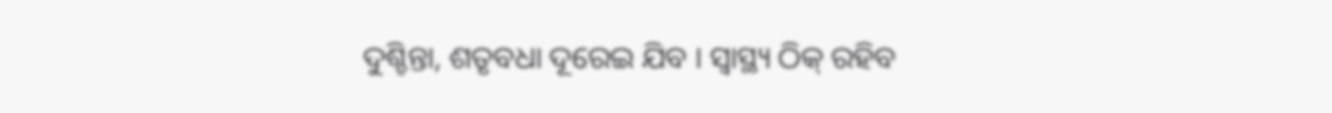ଦୁଶ୍ଚିନ୍ତା, ଶତୃବଧା ଦୂରେଇ ଯିବ । ସ୍ୱାସ୍ଥ୍ୟ ଠିକ୍ ରହିବ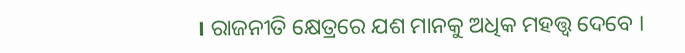। ରାଜନୀତି କ୍ଷେତ୍ରରେ ଯଶ ମାନକୁ ଅଧିକ ମହତ୍ତ୍ଵ ଦେବେ ।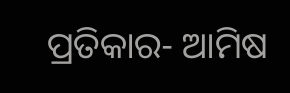ପ୍ରତିକାର- ଆମିଷ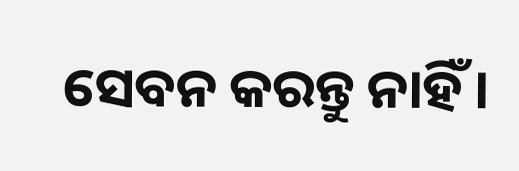ସେବନ କରନ୍ତୁ ନାହିଁ ।